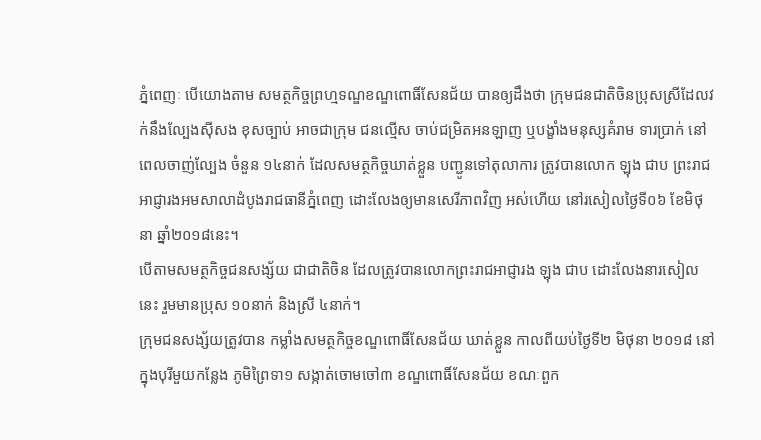ភ្នំពេញៈ បើយោងតាម សមត្ថកិច្ចព្រហ្មទណ្ឌខណ្ឌពោធិ៍សែនជ័យ បានឲ្យដឹងថា ក្រុមជនជាតិចិនប្រុសស្រីដែលវក់នឹងល្បែងស៊ីសង ខុសច្បាប់ អាចជាក្រុម ជនល្មើស ចាប់ជម្រិតអនឡាញ ឬបង្ខាំងមនុស្សគំរាម ទារប្រាក់ នៅពេលចាញ់ល្បែង ចំនួន ១៤នាក់ ដែលសមត្ថកិច្ចឃាត់ខ្លួន បញ្ជូនទៅតុលាការ ត្រូវបានលោក ឡុង ជាប ព្រះរាជអាជ្ញារងអមសាលាដំបូងរាជធានីភ្នំពេញ ដោះលែងឲ្យមានសេរីភាពវិញ អស់ហើយ នៅរសៀលថ្ងៃទី០៦ ខែមិថុនា ឆ្នាំ២០១៨នេះ។
បើតាមសមត្ថកិច្ចជនសង្ស័យ ជាជាតិចិន ដែលត្រូវបានលោកព្រះរាជអាជ្ញារង ឡុង ជាប ដោះលែងនារសៀលនេះ រួមមានប្រុស ១០នាក់ និងស្រី ៤នាក់។
ក្រុមជនសង្ស័យត្រូវបាន កម្លាំងសមត្ថកិច្ចខណ្ឌពោធិ៍សែនជ័យ ឃាត់ខ្លួន កាលពីយប់ថ្ងៃទី២ មិថុនា ២០១៨ នៅក្នុងបុរីមួយកន្លែង ភូមិព្រៃទា១ សង្កាត់ចោមចៅ៣ ខណ្ឌពោធិ៍សែនជ័យ ខណៈពួក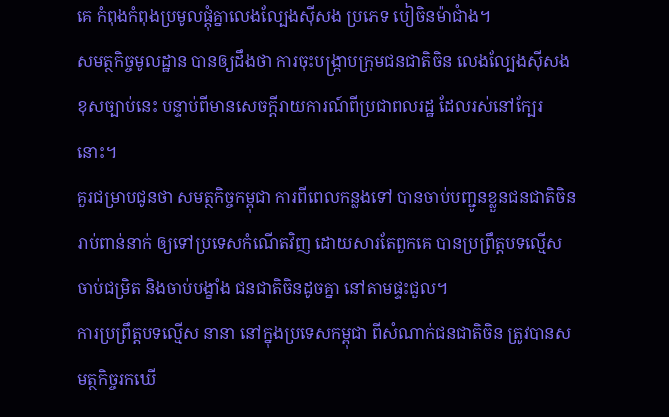គេ កំពុងកំពុងប្រមូលផ្តុំគ្នាលេងល្បែងស៊ីសង ប្រភេទ បៀចិនម៉ាជាំង។
សមត្ថកិច្ចមូលដ្ឋាន បានឲ្យដឹងថា ការចុះបង្ក្រាបក្រុមជនជាតិចិន លេងល្បែងស៊ីសងខុសច្បាប់នេះ បន្ទាប់ពីមានសេចក្តីរាយការណ៍ពីប្រជាពលរដ្ឋ ដែលរស់នៅក្បែរនោះ។
គួរជម្រាបជូនថា សមត្ថកិច្ចកម្ពុជា ការពីពេលកន្លងទៅ បានចាប់បញ្ជូនខ្លួនជនជាតិចិន រាប់ពាន់នាក់ ឲ្យទៅប្រទេសកំណើតវិញ ដោយសារតែពួកគេ បានប្រព្រឹត្តបទល្មើស ចាប់ជម្រិត និងចាប់បង្ខាំង ជនជាតិចិនដូចគ្នា នៅតាមផ្ទះជួល។
ការប្រព្រឹត្តបទល្មើស នានា នៅក្នុងប្រទេសកម្ពុជា ពីសំណាក់ជនជាតិចិន ត្រូវបានសមត្ថកិច្ចរកឃើ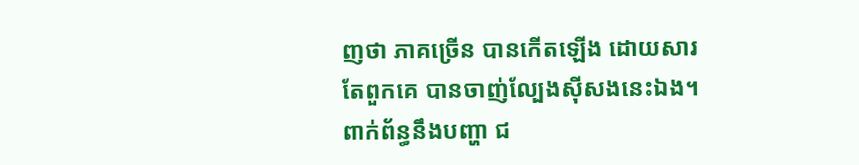ញថា ភាគច្រើន បានកើតឡើង ដោយសារតែពួកគេ បានចាញ់ល្បែងស៊ីសងនេះឯង។
ពាក់ព័ន្ធនឹងបញ្ហា ជ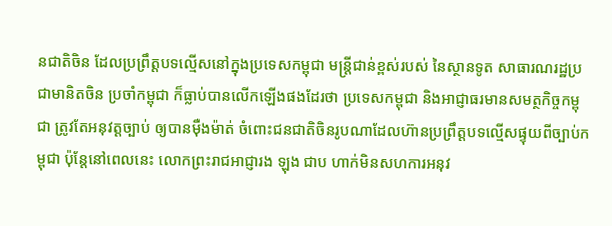នជាតិចិន ដែលប្រព្រឹត្តបទល្មើសនៅក្នុងប្រទេសកម្ពុជា មន្ត្រីជាន់ខ្ពស់របស់ នៃស្ថានទូត សាធារណរដ្ឋប្រជាមានិតចិន ប្រចាំកម្ពុជា ក៏ធ្លាប់បានលើកឡើងផងដែរថា ប្រទេសកម្ពុជា និងអាជ្ញាធរមានសមត្ថកិច្ចកម្ពុជា ត្រូវតែអនុវត្តច្បាប់ ឲ្យបានម៉ឺងម៉ាត់ ចំពោះជនជាតិចិនរូបណាដែលហ៊ានប្រព្រឹត្តបទល្មើសផ្ទុយពីច្បាប់កម្ពុជា ប៉ុន្តែនៅពេលនេះ លោកព្រះរាជអាជ្ញារង ឡុង ជាប ហាក់មិនសហការអនុវ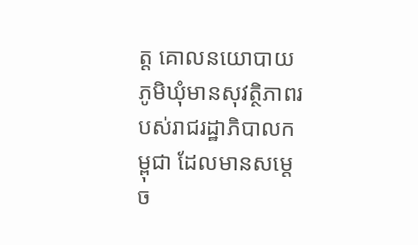ត្ត គោលនយោបាយភូមិឃុំមានសុវត្ថិភាពរបស់រាជរដ្ឋាភិបាលកម្ពុជា ដែលមានសម្តេច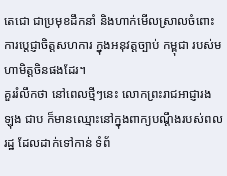តេជោ ជាប្រមុខដឹកនាំ និងហាក់មើលស្រាលចំពោះ ការប្តេជ្ញាចិត្តសហការ ក្នុងអនុវត្តច្បាប់ កម្ពុជា របស់មហាមិត្តចិនផងដែរ។
គួររំលឹកថា នៅពេលថ្មីៗនេះ លោកព្រះរាជអាជ្ញារង ឡុង ជាប ក៏មានឈ្មោះនៅក្នុងពាក្យបណ្តឹងរបស់ពលរដ្ឋ ដែលដាក់ទៅកាន់ ទំព័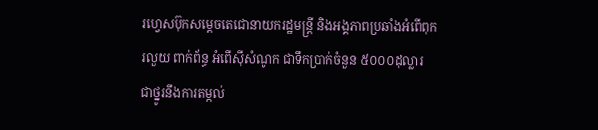រហ្វេសប៊ុកសម្តេចតេជោនាយករដ្ឋមន្ត្រី និងអង្គភាពប្រឆាំងអំពើពុករលួយ ពាក់ព័ន្ធ អំពើស៊ីសំណូក ជាទឹកប្រាក់ចំនួន ៥០០០ដុល្លារ ជាថ្នូរនឹងការតម្កល់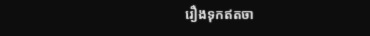រឿងទុកឥតចា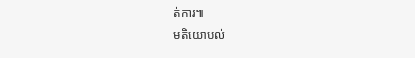ត់ការ៕
មតិយោបល់